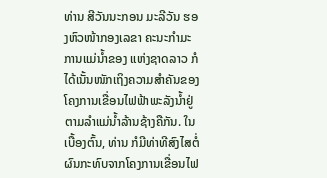ທ່ານ ສີວັນນະກອນ ມະລີວັນ ຮອງຫົວໜ້າກອງເລຂາ ຄະນະກໍາມະການແມ່ນໍ້າຂອງ ແຫ່ງຊາດລາວ ກໍໄດ້ເນັ້ນໜັກເຖິງຄວາມສຳຄັນຂອງໂຄງການເຂື່ອນໄຟຟ້າພະລັງນ້ຳຢູ່ຕາມລຳແມ່ນ້ຳລ້ານຊ້າງຄືກັນ. ໃນເບື້ອງຕົ້ນ, ທ່ານ ກໍມີທ່າທີສົງໄສຕໍ່ຜົນກະທົບຈາກໂຄງການເຂື່ອນໄຟ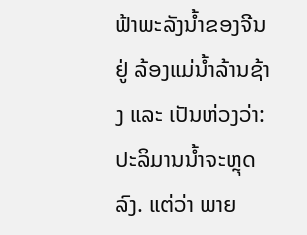ຟ້າພະລັງນ້ຳຂອງຈີນ ຢູ່ ລ້ອງແມ່ນ້ຳລ້ານຊ້າງ ແລະ ເປັນຫ່ວງວ່າ: ປະລິມານນ້ຳຈະຫຼຸດລົງ. ແຕ່ວ່າ ພາຍ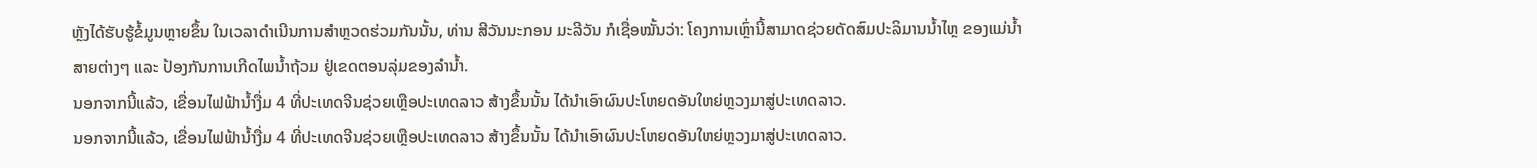ຫຼັງໄດ້ຮັບຮູ້ຂໍ້ມູນຫຼາຍຂຶ້ນ ໃນເວລາດຳເນີນການສຳຫຼວດຮ່ວມກັນນັ້ນ, ທ່ານ ສີວັນນະກອນ ມະລີວັນ ກໍເຊື່ອໝັ້ນວ່າ: ໂຄງການເຫຼົ່ານີ້ສາມາດຊ່ວຍດັດສົມປະລິມານນ້ຳໄຫຼ ຂອງແມ່ນ້ຳສາຍຕ່າງໆ ແລະ ປ້ອງກັນການເກີດໄພນ້ຳຖ້ວມ ຢູ່ເຂດຕອນລຸ່ມຂອງລຳນ້ຳ.
ນອກຈາກນີ້ແລ້ວ, ເຂື່ອນໄຟຟ້ານ້ຳງື່ມ 4 ທີ່ປະເທດຈີນຊ່ວຍເຫຼືອປະເທດລາວ ສ້າງຂຶ້ນນັ້ນ ໄດ້ນຳເອົາຜົນປະໂຫຍດອັນໃຫຍ່ຫຼວງມາສູ່ປະເທດລາວ.
ນອກຈາກນີ້ແລ້ວ, ເຂື່ອນໄຟຟ້ານ້ຳງື່ມ 4 ທີ່ປະເທດຈີນຊ່ວຍເຫຼືອປະເທດລາວ ສ້າງຂຶ້ນນັ້ນ ໄດ້ນຳເອົາຜົນປະໂຫຍດອັນໃຫຍ່ຫຼວງມາສູ່ປະເທດລາວ.